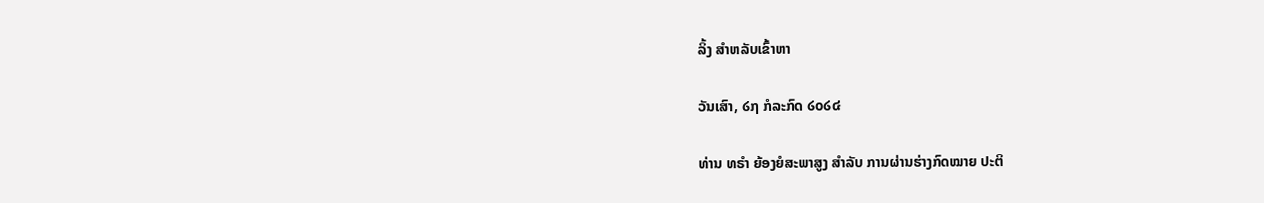ລິ້ງ ສຳຫລັບເຂົ້າຫາ

ວັນເສົາ, ໒໗ ກໍລະກົດ ໒໐໒໔

ທ່ານ ທຣຳ ຍ້ອງຍໍສະພາສູງ ສຳລັບ ການຜ່ານຮ່າງກົດໝາຍ ປະຕິ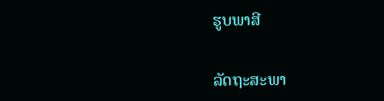ຮູບພາສີ


ລັດຖະສະພາ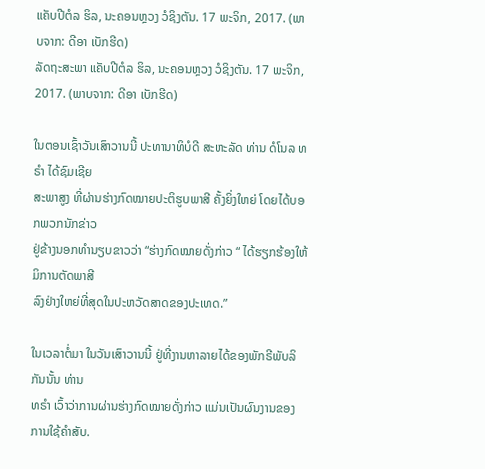ແຄັບປີຕໍລ ຮິລ, ນະຄອນຫຼວງ ວໍຊິງຕັນ. 17 ພະຈິກ, 2017. (ພາບຈາກ: ດີອາ ເບັກຮີດ)
ລັດຖະສະພາ ແຄັບປີຕໍລ ຮິລ, ນະຄອນຫຼວງ ວໍຊິງຕັນ. 17 ພະຈິກ, 2017. (ພາບຈາກ: ດີອາ ເບັກຮີດ)

ໃນຕອນເຊົ້າວັນເສົາວານນີ້ ປະທານາທິບໍດີ ສະຫະລັດ ທ່ານ ດໍໂນລ ທຣຳ ໄດ້ຊົມເຊີຍ
ສະພາສູງ ທີ່ຜ່ານຮ່າງກົດໝາຍປະຕິຮູບພາສີ ຄັ້ງຍິ່ງໃຫຍ່ ໂດຍໄດ້ບອກພວກນັກຂ່າວ
ຢູ່ຂ້າງນອກທຳນຽບຂາວວ່າ “ຮ່າງກົດໝາຍດັ່ງກ່າວ “ ໄດ້ຮຽກຮ້ອງໃຫ້ມິການຕັດພາສີ
ລົງຢ່າງໃຫຍ່ທີ່ສຸດໃນປະຫວັດສາດຂອງປະເທດ.”

ໃນເວລາຕໍ່ມາ ໃນວັນເສົາວານນີ້ ຢູ່ທີ່ງານຫາລາຍໄດ້ຂອງພັກຣີພັບລິກັນນັ້ນ ທ່ານ
ທຣຳ ເວົ້າວ່າການຜ່ານຮ່າງກົດໝາຍດັ່ງກ່າວ ແມ່ນເປັນຜົນງານຂອງການໃຊ້ຄຳສັບ.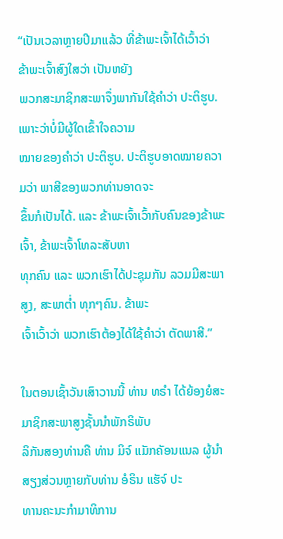“ເປັນເວລາຫຼາຍປີມາແລ້ວ ທີ່ຂ້າພະເຈົ້າໄດ້ເວົ້າວ່າ ຂ້າພະເຈົ້າສົງໃສວ່າ ເປັນຫຍັງ
ພວກສະມາຊິກສະພາຈຶ່ງພາກັນໃຊ້ຄຳວ່າ ປະຕິຮູບ. ເພາະວ່າບໍ່ມີຜູ້ໃດເຂົ້າໃຈຄວາມ
ໝາຍຂອງຄຳວ່າ ປະຕິຮູບ. ປະຕິຮູບອາດໝາຍຄວາມວ່າ ພາສີຂອງພວກທ່ານອາດຈະ
ຂຶ້ນກໍເປັນໄດ້. ແລະ ຂ້າພະເຈົ້າເວົ້າກັບຄົນຂອງຂ້າພະເຈົ້າ, ຂ້າພະເຈົ້າໂທລະສັບຫາ
ທຸກຄົນ ແລະ ພວກເຮົາໄດ້ປະຊຸມກັນ ລວມມີສະພາສູງ, ສະພາຕໍ່າ ທຸກໆຄົນ. ຂ້າພະ
ເຈົ້າເວົ້າວ່າ ພວກເຮົາຕ້ອງໄດ້ໃຊ້ຄຳວ່າ ຕັດພາສີ.”

ໃນຕອນເຊົ້າວັນເສົາວານນີ້ ທ່ານ ທຣຳ ໄດ້ຍ້ອງຍໍສະມາຊິກສະພາສູງຊັ້ນນຳພັກຣິພັບ
ລິກັນສອງທ່ານຄື ທ່ານ ມິຈ໌ ແມັກຄັອນແນລ ຜູ້ນຳສຽງສ່ວນຫຼາຍກັບທ່ານ ອໍຣິນ ແຮັຈ໌ ປະ
ທານຄະນະກຳມາທິການ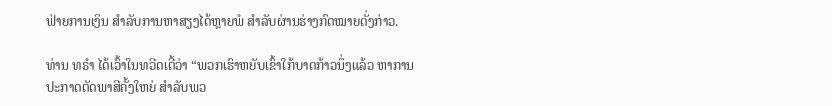ຟ່າຍການເງິນ ສຳລັບການຫາສຽງໄດ້ຫຼາຍພໍ ສຳລັບຜ່ານຮ່າງກົດໝາຍດັ່ງກ່າວ.

ທ່ານ ທຣຳ ໄດ້ເວົ້າໃນທວີດເຕີ້ວ່າ “ພວກເຮົາຫຍັບເຂົ້າໃກ້ບາດກ້າວນຶ່ງແລ້ວ ຫາການ
ປະກາດຕັດພາສີຄັ້ງໃຫຍ່ ສຳລັບພວ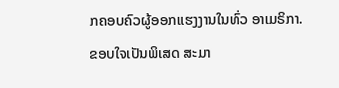ກຄອບຄົວຜູ້ອອກແຮງງານໃນທົ່ວ ອາເມຣິກາ.
ຂອບໃຈເປັນພິເສດ ສະມາ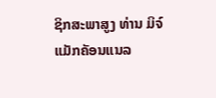ຊິກສະພາສູງ ທ່ານ ມິຈ໌ ແມັກຄັອນແນລ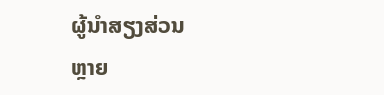ຜູ້ນຳສຽງສ່ວນ
ຫຼາຍ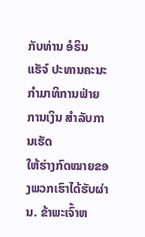ກັບທ່ານ ອໍຣິນ ແຮັຈ໌ ປະທານຄະນະກຳມາທິການຟ່າຍການເງິນ ສຳລັບການເຮັດ
ໃຫ້ຮ່າງກົດໝາຍຂອງພວກເຮົາໄດ້ຮັບຜ່ານ. ຂ້າພະເຈົ້າຫ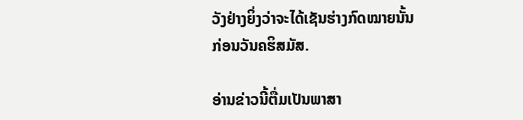ວັງຢ່າງຍິ່ງວ່າຈະໄດ້ເຊັນຮ່າງກົດໝາຍນັ້ນ ກ່ອນວັນຄຮິສມັສ.

ອ່ານຂ່າວນີ້ຕື່ມເປັນພາສາ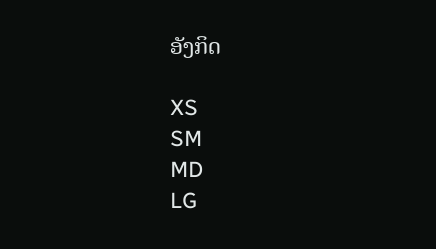ອັງກິດ

XS
SM
MD
LG